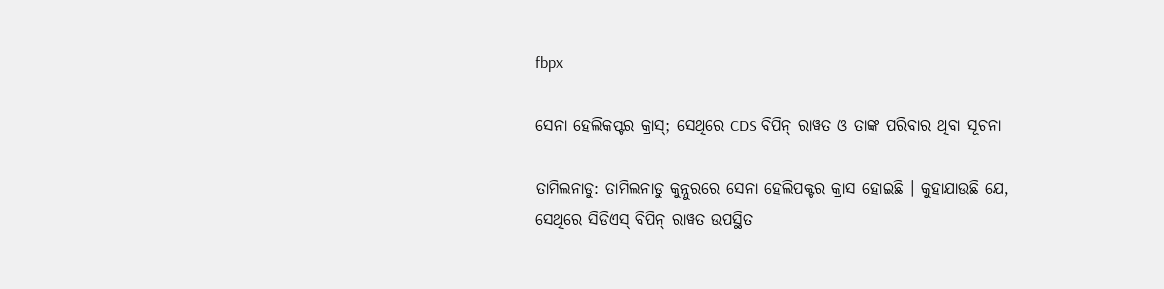fbpx

ସେନା ହେଲିକପ୍ଟର କ୍ରାସ୍; ସେଥିରେ CDS ବିପିନ୍ ରାୱତ ଓ ତାଙ୍କ ପରିବାର ଥିବା ସୂଚନା

ତାମିଲନାଡୁ: ତାମିଲନାଡୁ କୁନ୍ନୁରରେ ସେନା ହେଲିପକ୍ଟର କ୍ରାସ ହୋଇଛି । କୁହାଯାଉଛି ଯେ, ସେଥିରେ ସିଡିଏସ୍ ବିପିନ୍ ରାୱତ ଉପସ୍ଥିତ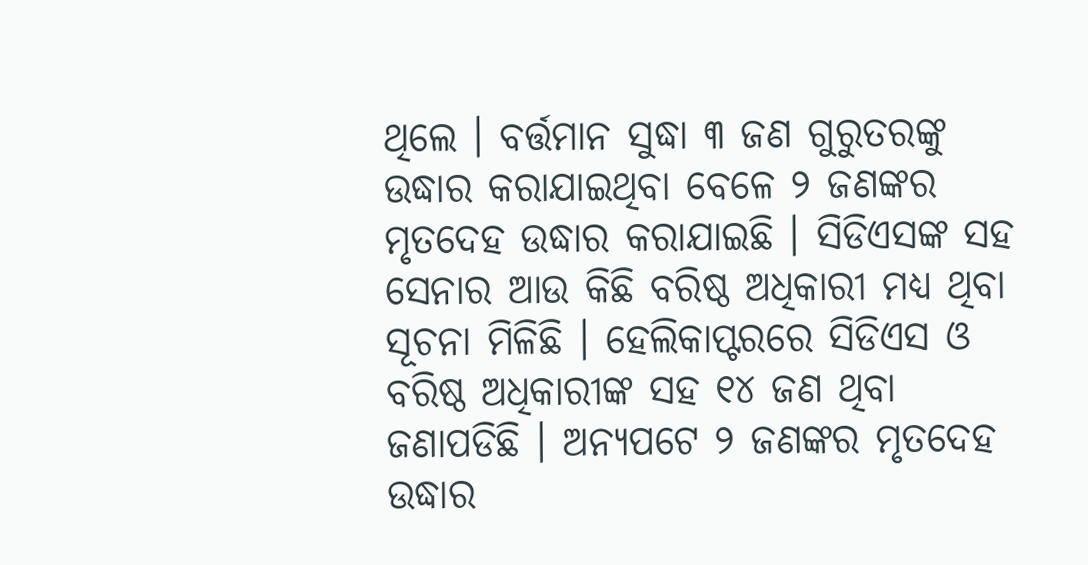ଥିଲେ । ବର୍ତ୍ତମାନ ସୁଦ୍ଧା ୩ ଜଣ ଗୁରୁତରଙ୍କୁ ଉଦ୍ଧାର କରାଯାଇଥିବା ବେଳେ ୨ ଜଣଙ୍କର ମୃତଦେହ ଉଦ୍ଧାର କରାଯାଇଛି । ସିଡିଏସଙ୍କ ସହ ସେନାର ଆଉ କିଛି ବରିଷ୍ଠ ଅଧିକାରୀ ମଧ୍ୟ ଥିବା ସୂଚନା ମିଳିଛି । ହେଲିକାପ୍ଟରରେ ସିଡିଏସ ଓ ବରିଷ୍ଠ ଅଧିକାରୀଙ୍କ ସହ ୧୪ ଜଣ ଥିବା ଜଣାପଡିଛି । ଅନ୍ୟପଟେ ୨ ଜଣଙ୍କର ମୃତଦେହ ଉଦ୍ଧାର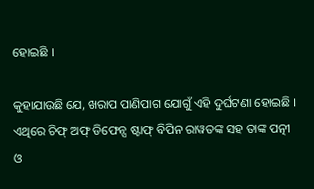ହୋଇଛି ।

କୁହାଯାଉଛି ଯେ, ଖରାପ ପାଣିପାଗ ଯୋଗୁଁ ଏହି ଦୁର୍ଘଟଣା ହୋଇଛି । ଏଥିରେ ଚିଫ୍ ଅଫ୍ ଡିଫେନ୍ସ ଷ୍ଟାଫ୍ ବିପିନ ରାୱତଙ୍କ ସହ ତାଙ୍କ ପତ୍ନୀ ଓ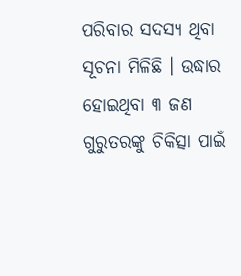ପରିବାର ସଦସ୍ୟ ଥିବା ସୂଚନା ମିଳିଛି । ଉଦ୍ଧାର ହୋଇଥିବା ୩ ଜଣ ଗୁରୁତରଙ୍କୁ ଚିକିତ୍ସା ପାଇଁ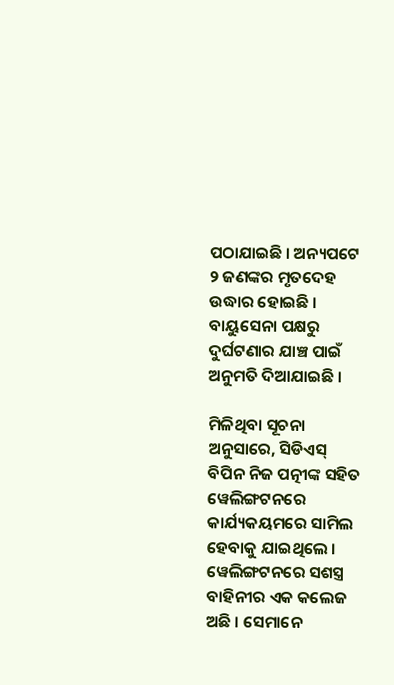ପଠାଯାଇଛି । ଅନ୍ୟପଟେ ୨ ଜଣଙ୍କର ମୃତଦେହ ଉଦ୍ଧାର ହୋଇଛି । ବାୟୁସେନା ପକ୍ଷରୁ ଦୁର୍ଘଟଣାର ଯାଞ୍ଚ ପାଇଁ ଅନୁମତି ଦିଆଯାଇଛି ।

ମିଳିଥିବା ସୂଚନା ଅନୁସାରେ, ସିଡିଏସ୍ ବିପିନ ନିଜ ପତ୍ନୀଙ୍କ ସହିତ ୱେଲିଙ୍ଗଟନରେ କାର୍ଯ୍ୟକୟମରେ ସାମିଲ ହେବାକୁ ଯାଇଥିଲେ । ୱେଲିଙ୍ଗଟନରେ ସଶସ୍ତ୍ର ବାହିନୀର ଏକ କଲେଜ ଅଛି । ସେମାନେ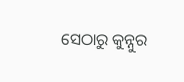ସେଠାରୁ କୁନ୍ନୁର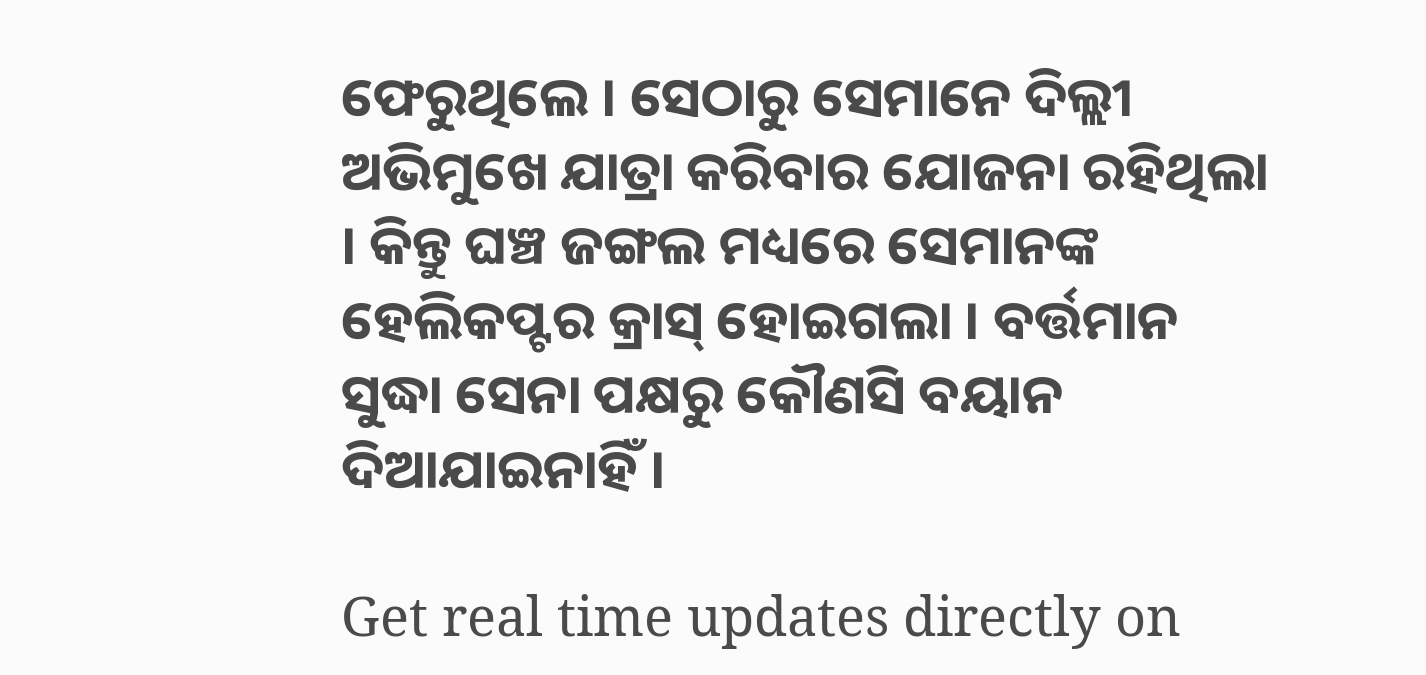ଫେରୁଥିଲେ । ସେଠାରୁ ସେମାନେ ଦିଲ୍ଲୀ ଅଭିମୁଖେ ଯାତ୍ରା କରିବାର ଯୋଜନା ରହିଥିଲା । କିନ୍ତୁ ଘଞ୍ଚ ଜଙ୍ଗଲ ମଧ୍ୟରେ ସେମାନଙ୍କ ହେଲିକପ୍ଟର କ୍ରାସ୍ ହୋଇଗଲା । ବର୍ତ୍ତମାନ ସୁଦ୍ଧା ସେନା ପକ୍ଷରୁ କୌଣସି ବୟାନ ଦିଆଯାଇନାହିଁ ।

Get real time updates directly on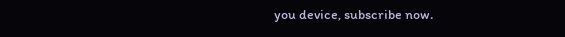you device, subscribe now.